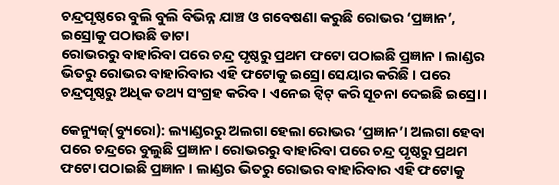ଚନ୍ଦ୍ରପୃଷ୍ଠରେ ବୁଲି ବୁଲି ବିଭିନ୍ନ ଯାଞ୍ଚ ଓ ଗବେଷଣା କରୁଛି ରୋଭର ‘ପ୍ରଜ୍ଞାନ’, ଇସ୍ରୋକୁ ପଠାଉଛି ଡାଟା
ରୋଭରରୁ ବାହାରିବା ପରେ ଚନ୍ଦ୍ର ପୃଷ୍ଠରୁ ପ୍ରଥମ ଫଟୋ ପଠାଇଛି ପ୍ରଜ୍ଞାନ । ଲାଣ୍ଡର ଭିତରୁ ରୋଭର ବାହାରିବାର ଏହି ଫଟୋକୁ ଇସ୍ରୋ ସେୟାର କରିଛି । ପରେ ଚନ୍ଦ୍ରପୃଷ୍ଠରୁ ଅଧିକ ତଥ୍ୟ ସଂଗ୍ରହ କରିବ । ଏନେଇ ଟ୍ବିଟ୍ କରି ସୂଚନା ଦେଇଛି ଇସ୍ରୋ।

କେନ୍ୟୁଜ୍(ବ୍ୟୁରୋ): ଲ୍ୟାଣ୍ଡରରୁ ଅଲଗା ହେଲା ରୋଭର ‘ପ୍ରଜ୍ଞାନ’। ଅଲଗା ହେବା ପରେ ଚନ୍ଦ୍ରରେ ବୁଲୁଛି ପ୍ରଜ୍ଞାନ। ରୋଭରରୁ ବାହାରିବା ପରେ ଚନ୍ଦ୍ର ପୃଷ୍ଠରୁ ପ୍ରଥମ ଫଟୋ ପଠାଇଛି ପ୍ରଜ୍ଞାନ । ଲାଣ୍ଡର ଭିତରୁ ରୋଭର ବାହାରିବାର ଏହି ଫଟୋକୁ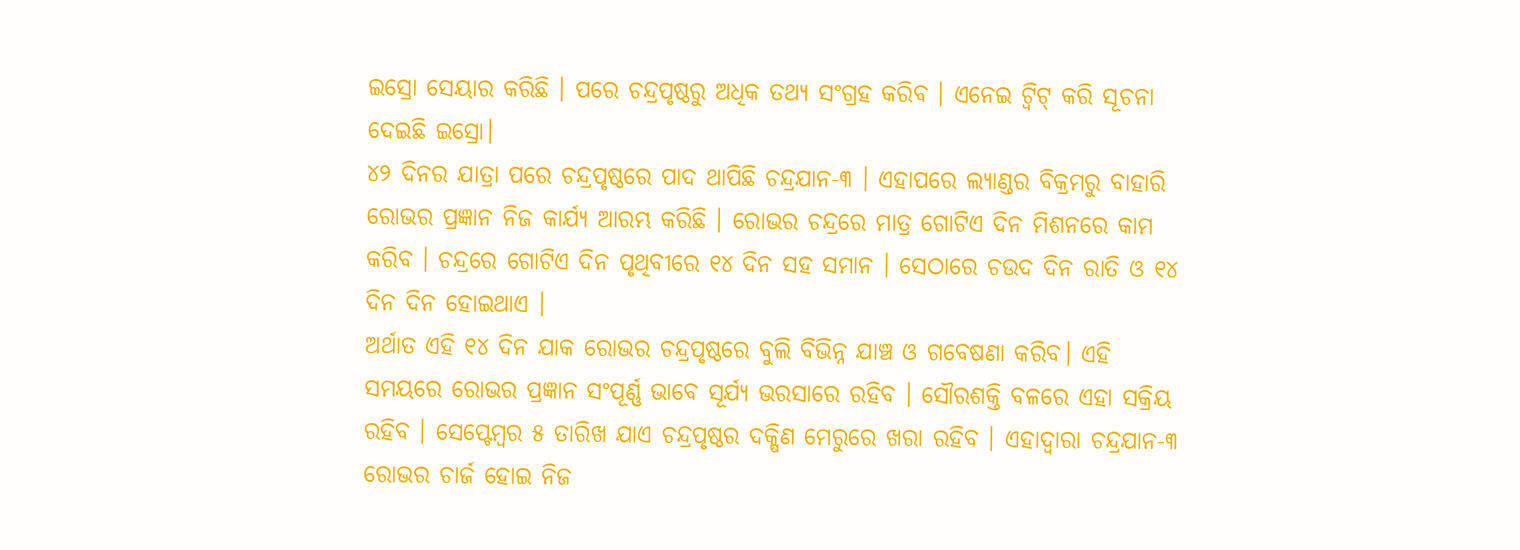ଇସ୍ରୋ ସେୟାର କରିଛି । ପରେ ଚନ୍ଦ୍ରପୃଷ୍ଠରୁ ଅଧିକ ତଥ୍ୟ ସଂଗ୍ରହ କରିବ । ଏନେଇ ଟ୍ବିଟ୍ କରି ସୂଚନା ଦେଇଛି ଇସ୍ରୋ।
୪୨ ଦିନର ଯାତ୍ରା ପରେ ଚନ୍ଦ୍ରପୃଷ୍ଠରେ ପାଦ ଥାପିଛି ଚନ୍ଦ୍ରଯାନ-୩ । ଏହାପରେ ଲ୍ୟାଣ୍ଡର ବିକ୍ରମରୁ ବାହାରି ରୋଭର ପ୍ରଜ୍ଞାନ ନିଜ କାର୍ଯ୍ୟ ଆରମ୍ଭ କରିଛି । ରୋଭର ଚନ୍ଦ୍ରରେ ମାତ୍ର ଗୋଟିଏ ଦିନ ମିଶନରେ କାମ କରିବ । ଚନ୍ଦ୍ରରେ ଗୋଟିଏ ଦିନ ପୃଥିବୀରେ ୧୪ ଦିନ ସହ ସମାନ । ସେଠାରେ ଚଉଦ ଦିନ ରାତି ଓ ୧୪ ଦିନ ଦିନ ହୋଇଥାଏ ।
ଅର୍ଥାତ ଏହି ୧୪ ଦିନ ଯାକ ରୋଭର ଚନ୍ଦ୍ରପୃଷ୍ଠରେ ବୁଲି ବିଭିନ୍ନ ଯାଞ୍ଚ ଓ ଗବେଷଣା କରିବ। ଏହି ସମୟରେ ରୋଭର ପ୍ରଜ୍ଞାନ ସଂପୂର୍ଣ୍ଣ ଭାବେ ସୂର୍ଯ୍ୟ ଭରସାରେ ରହିବ । ସୌରଶକ୍ତି ବଳରେ ଏହା ସକ୍ରିୟ ରହିବ । ସେପ୍ଟେମ୍ବର ୫ ତାରିଖ ଯାଏ ଚନ୍ଦ୍ରପୃଷ୍ଠର ଦକ୍ଷିଣ ମେରୁରେ ଖରା ରହିବ । ଏହାଦ୍ବାରା ଚନ୍ଦ୍ରଯାନ-୩ ରୋଭର ଚାର୍ଜ ହୋଇ ନିଜ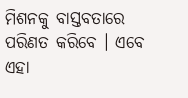ମିଶନକୁ ବାସ୍ତବତାରେ ପରିଣତ କରିବେ । ଏବେ ଏହା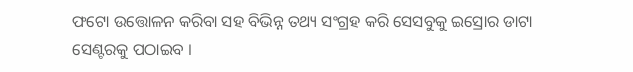ଫଟୋ ଉତ୍ତୋଳନ କରିବା ସହ ବିଭିନ୍ନ ତଥ୍ୟ ସଂଗ୍ରହ କରି ସେସବୁକୁ ଇସ୍ରୋର ଡାଟା ସେଣ୍ଟରକୁ ପଠାଇବ ।